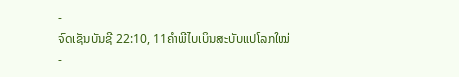-
ຈົດເຊັນບັນຊີ 22:10, 11ຄຳພີໄບເບິນສະບັບແປໂລກໃໝ່
-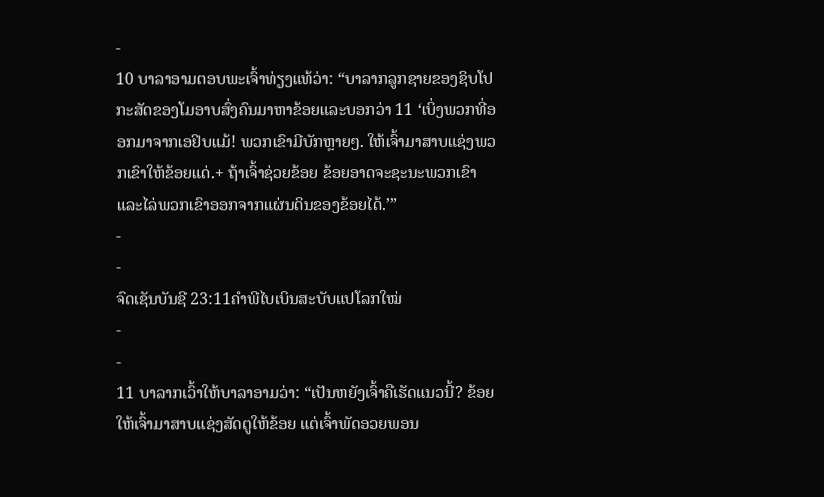-
10 ບາລາອາມຕອບພະເຈົ້າທ່ຽງແທ້ວ່າ: “ບາລາກລູກຊາຍຂອງຊິບໂປກະສັດຂອງໂມອາບສົ່ງຄົນມາຫາຂ້ອຍແລະບອກວ່າ 11 ‘ເບິ່ງພວກທີ່ອອກມາຈາກເອຢິບແມ້! ພວກເຂົາມີບັກຫຼາຍໆ. ໃຫ້ເຈົ້າມາສາບແຊ່ງພວກເຂົາໃຫ້ຂ້ອຍແດ່.+ ຖ້າເຈົ້າຊ່ວຍຂ້ອຍ ຂ້ອຍອາດຈະຊະນະພວກເຂົາ ແລະໄລ່ພວກເຂົາອອກຈາກແຜ່ນດິນຂອງຂ້ອຍໄດ້.’”
-
-
ຈົດເຊັນບັນຊີ 23:11ຄຳພີໄບເບິນສະບັບແປໂລກໃໝ່
-
-
11 ບາລາກເວົ້າໃຫ້ບາລາອາມວ່າ: “ເປັນຫຍັງເຈົ້າຄືເຮັດແນວນີ້? ຂ້ອຍໃຫ້ເຈົ້າມາສາບແຊ່ງສັດຕູໃຫ້ຂ້ອຍ ແຕ່ເຈົ້າພັດອວຍພອນ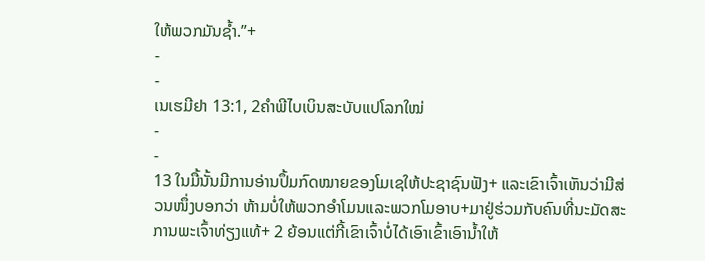ໃຫ້ພວກມັນຊ້ຳ.”+
-
-
ເນເຮມີຢາ 13:1, 2ຄຳພີໄບເບິນສະບັບແປໂລກໃໝ່
-
-
13 ໃນມື້ນັ້ນມີການອ່ານປຶ້ມກົດໝາຍຂອງໂມເຊໃຫ້ປະຊາຊົນຟັງ+ ແລະເຂົາເຈົ້າເຫັນວ່າມີສ່ວນໜຶ່ງບອກວ່າ ຫ້າມບໍ່ໃຫ້ພວກອຳໂມນແລະພວກໂມອາບ+ມາຢູ່ຮ່ວມກັບຄົນທີ່ນະມັດສະການພະເຈົ້າທ່ຽງແທ້+ 2 ຍ້ອນແຕ່ກີ້ເຂົາເຈົ້າບໍ່ໄດ້ເອົາເຂົ້າເອົານ້ຳໃຫ້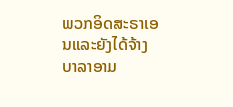ພວກອິດສະຣາເອນແລະຍັງໄດ້ຈ້າງບາລາອາມ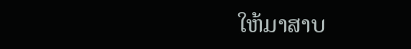ໃຫ້ມາສາບ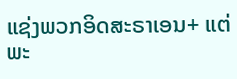ແຊ່ງພວກອິດສະຣາເອນ+ ແຕ່ພະ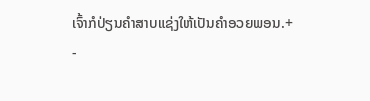ເຈົ້າກໍປ່ຽນຄຳສາບແຊ່ງໃຫ້ເປັນຄຳອວຍພອນ.+
-